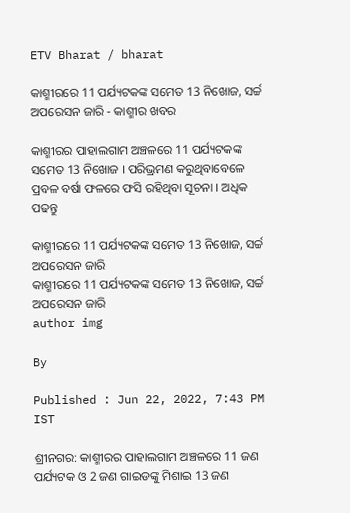ETV Bharat / bharat

କାଶ୍ମୀରରେ 11 ପର୍ଯ୍ୟଟକଙ୍କ ସମେତ 13 ନିଖୋଜ, ସର୍ଚ୍ଚ ଅପରେସନ ଜାରି - କାଶ୍ମୀର ଖବର

କାଶ୍ମୀରର ପାହାଲଗାମ ଅଞ୍ଚଳରେ 11 ପର୍ଯ୍ୟଟକଙ୍କ ସମେତ 13 ନିଖୋଜ । ପରିଭ୍ରମଣ କରୁଥିବାବେଳେ ପ୍ରବଳ ବର୍ଷା ଫଳରେ ଫସି ରହିଥିବା ସୂଚନା । ଅଧିକ ପଢନ୍ତୁ

କାଶ୍ମୀରରେ 11 ପର୍ଯ୍ୟଟକଙ୍କ ସମେତ 13 ନିଖୋଜ, ସର୍ଚ୍ଚ ଅପରେସନ ଜାରି
କାଶ୍ମୀରରେ 11 ପର୍ଯ୍ୟଟକଙ୍କ ସମେତ 13 ନିଖୋଜ, ସର୍ଚ୍ଚ ଅପରେସନ ଜାରି
author img

By

Published : Jun 22, 2022, 7:43 PM IST

ଶ୍ରୀନଗର: କାଶ୍ମୀରର ପାହାଲଗାମ ଅଞ୍ଚଳରେ 11 ଜଣ ପର୍ଯ୍ୟଟକ ଓ 2 ଜଣ ଗାଇଡଙ୍କୁ ମିଶାଇ 13 ଜଣ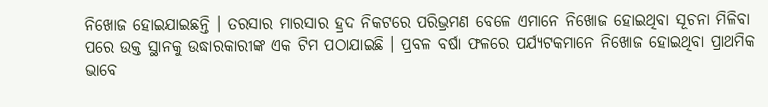ନିଖୋଜ ହୋଇଯାଇଛନ୍ତି । ତରସାର ମାରସାର ହ୍ରଦ ନିକଟରେ ପରିଭ୍ରମଣ ବେଳେ ଏମାନେ ନିଖୋଜ ହୋଇଥିବା ସୂଚନା ମିଳିବା ପରେ ଉକ୍ତ ସ୍ଥାନକୁ ଉଦ୍ଧାରକାରୀଙ୍କ ଏକ ଟିମ ପଠାଯାଇଛି । ପ୍ରବଳ ବର୍ଷା ଫଳରେ ପର୍ଯ୍ୟଟକମାନେ ନିଖୋଜ ହୋଇଥିବା ପ୍ରାଥମିକ ଭାବେ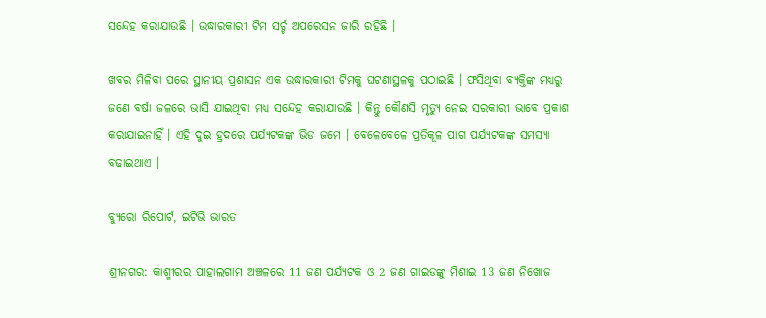ସନ୍ଦେହ କରାଯାଉଛି । ଉଦ୍ଧାରକାରୀ ଟିମ ସର୍ଚ୍ଚ ଅପରେସନ ଜାରି ରହିଛି ।

ଖବର ମିଳିବା ପରେ ସ୍ଥାନୀୟ ପ୍ରଶାସନ ଏକ ଉଦ୍ଧାରକାରୀ ଟିମକୁ ଘଟଣାସ୍ଥଳକୁ ପଠାଇଛି । ଫସିଥିବା ବ୍ୟକ୍ତିଙ୍କ ମଧ୍ୟରୁ ଜଣେ ବର୍ଷା ଜଳରେ ଭାସି ଯାଇଥିବା ମଧ୍ୟ ସନ୍ଦେହ କରାଯାଉଛି । କିନ୍ତୁ କୌଣସି ମୃତ୍ୟୁ ନେଇ ସରକାରୀ ଭାବେ ପ୍ରକାଶ କରାଯାଇନାହିଁ । ଏହି ଦୁଇ ହ୍ରଦରେ ପର୍ଯ୍ୟଟକଙ୍କ ଭିଡ ଜମେ । ବେଳେବେଳେ ପ୍ରତିକୂଳ ପାଗ ପର୍ଯ୍ୟଟକଙ୍କ ସମସ୍ୟା ବଢାଇଥାଏ ।

ବ୍ୟୁରୋ ରିପୋର୍ଟ, ଇଟିଭି ଭାରତ

ଶ୍ରୀନଗର: କାଶ୍ମୀରର ପାହାଲଗାମ ଅଞ୍ଚଳରେ 11 ଜଣ ପର୍ଯ୍ୟଟକ ଓ 2 ଜଣ ଗାଇଡଙ୍କୁ ମିଶାଇ 13 ଜଣ ନିଖୋଜ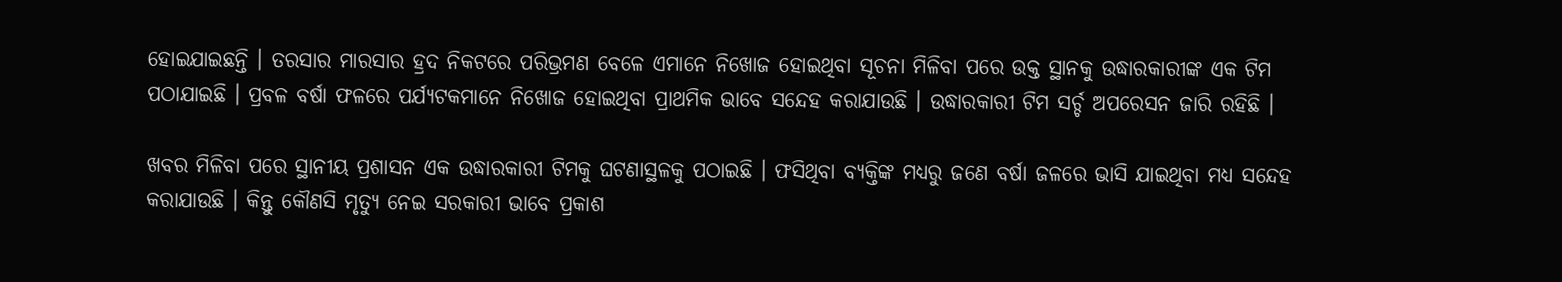ହୋଇଯାଇଛନ୍ତି । ତରସାର ମାରସାର ହ୍ରଦ ନିକଟରେ ପରିଭ୍ରମଣ ବେଳେ ଏମାନେ ନିଖୋଜ ହୋଇଥିବା ସୂଚନା ମିଳିବା ପରେ ଉକ୍ତ ସ୍ଥାନକୁ ଉଦ୍ଧାରକାରୀଙ୍କ ଏକ ଟିମ ପଠାଯାଇଛି । ପ୍ରବଳ ବର୍ଷା ଫଳରେ ପର୍ଯ୍ୟଟକମାନେ ନିଖୋଜ ହୋଇଥିବା ପ୍ରାଥମିକ ଭାବେ ସନ୍ଦେହ କରାଯାଉଛି । ଉଦ୍ଧାରକାରୀ ଟିମ ସର୍ଚ୍ଚ ଅପରେସନ ଜାରି ରହିଛି ।

ଖବର ମିଳିବା ପରେ ସ୍ଥାନୀୟ ପ୍ରଶାସନ ଏକ ଉଦ୍ଧାରକାରୀ ଟିମକୁ ଘଟଣାସ୍ଥଳକୁ ପଠାଇଛି । ଫସିଥିବା ବ୍ୟକ୍ତିଙ୍କ ମଧ୍ୟରୁ ଜଣେ ବର୍ଷା ଜଳରେ ଭାସି ଯାଇଥିବା ମଧ୍ୟ ସନ୍ଦେହ କରାଯାଉଛି । କିନ୍ତୁ କୌଣସି ମୃତ୍ୟୁ ନେଇ ସରକାରୀ ଭାବେ ପ୍ରକାଶ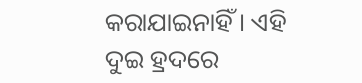କରାଯାଇନାହିଁ । ଏହି ଦୁଇ ହ୍ରଦରେ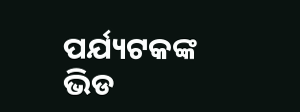ପର୍ଯ୍ୟଟକଙ୍କ ଭିଡ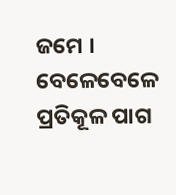ଜମେ । ବେଳେବେଳେ ପ୍ରତିକୂଳ ପାଗ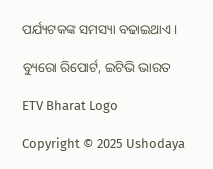ପର୍ଯ୍ୟଟକଙ୍କ ସମସ୍ୟା ବଢାଇଥାଏ ।

ବ୍ୟୁରୋ ରିପୋର୍ଟ, ଇଟିଭି ଭାରତ

ETV Bharat Logo

Copyright © 2025 Ushodaya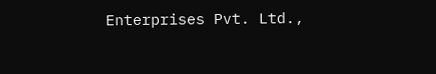Enterprises Pvt. Ltd.,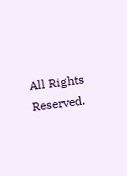All Rights Reserved.